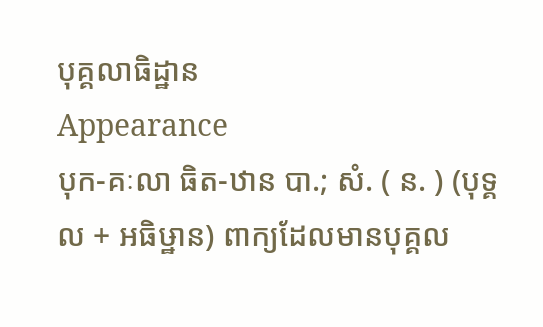បុគ្គលាធិដ្ឋាន
Appearance
បុក-គៈលា ធិត-ឋាន បា.; សំ. ( ន. ) (បុទ្គល + អធិឞ្ឋាន) ពាក្យដែលមានបុគ្គល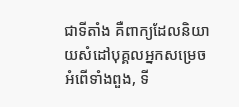ជាទីតាំង គឺពាក្យដែលនិយាយសំដៅបុគ្គលអ្នកសម្រេចអំពើទាំងពួង, ទី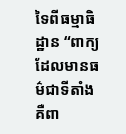ទៃពីធម្មាធិដ្ឋាន “ពាក្យដែលមានធម៌ជាទីតាំង គឺពា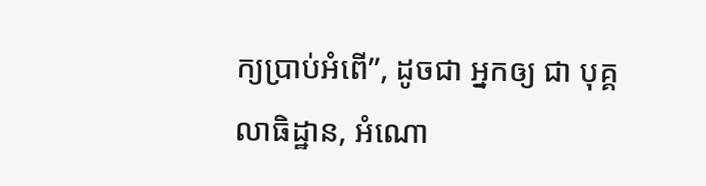ក្យប្រាប់អំពើ”, ដូចជា អ្នកឲ្យ ជា បុគ្គលាធិដ្ឋាន, អំណោ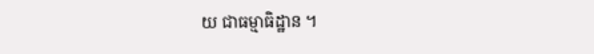យ ជាធម្មាធិដ្ឋាន ។